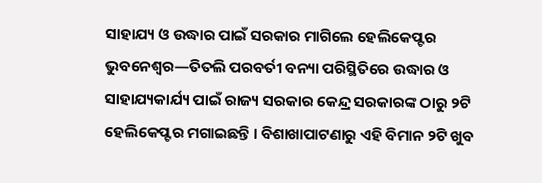ସାହାଯ୍ୟ ଓ ଉଦ୍ଧାର ପାଇଁ ସରକାର ମାଗିଲେ ହେଲିକେପ୍ଟର
ଭୁବନେଶ୍ୱର—ତିତଲି ପରବର୍ତୀ ବନ୍ୟା ପରିସ୍ଥିତିରେ ଉଦ୍ଧାର ଓ ସାହାଯ୍ୟକାର୍ଯ୍ୟ ପାଇଁ ରାଜ୍ୟ ସରକାର କେନ୍ଦ୍ର ସରକାରଙ୍କ ଠାରୁ ୨ଟି ହେଲିକେପ୍ଟର ମଗାଇଛନ୍ତି । ବିଶାଖାପାଟଣାରୁ ଏହି ବିମାନ ୨ଟି ଖୁବ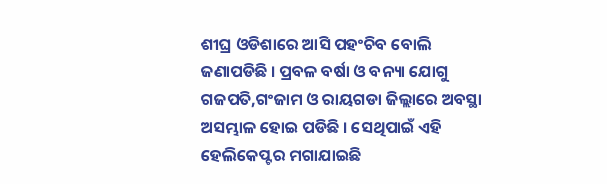ଶୀଘ୍ର ଓଡିଶାରେ ଆସି ପହଂଚିବ ବୋଲି ଜଣାପଡିଛି । ପ୍ରବଳ ବର୍ଷା ଓ ବନ୍ୟା ଯୋଗୁ ଗଜପତି,ଗଂଜାମ ଓ ରାୟଗଡା ଜିଲ୍ଲାରେ ଅବସ୍ଥା ଅସମ୍ଭାଳ ହୋଇ ପଡିଛି । ସେଥିପାଇଁ ଏହି ହେଲିକେପ୍ଟର ମଗାଯାଇଛି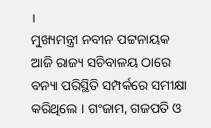।
ମୁଖ୍ୟମନ୍ତ୍ରୀ ନବୀନ ପଟ୍ଟନାୟକ ଆଜି ରାଜ୍ୟ ସଚିବାଳୟ ଠାରେ ବନ୍ୟା ପରିସ୍ଥିତି ସମ୍ପର୍କରେ ସମୀକ୍ଷା କରିଥିଲେ । ଗଂଜାମ, ଗଜପତି ଓ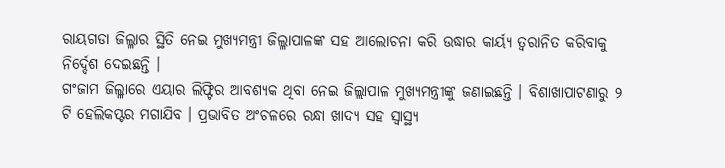ରାୟଗଡା ଜିଲ୍ଳାର ସ୍ଥିତି ନେଇ ମୁଖ୍ୟମନ୍ତ୍ରୀ ଜିଲ୍ଳାପାଳଙ୍କ ସହ ଆଲୋଚନା କରି ଉଦ୍ଧାର କାର୍ୟ୍ୟ ତ୍ୱରାନିତ କରିବାକୁ ନିର୍ଦ୍ଦେଶ ଦେଇଛନ୍ତି ।
ଗଂଜାମ ଜିଲ୍ଳାରେ ଏୟାର ଲିଫ୍ଟିର ଆବଶ୍ୟକ ଥିବା ନେଇ ଜିଲ୍ଲାପାଳ ମୁଖ୍ୟମନ୍ତ୍ରୀଙ୍କୁ ଜଣାଇଛନ୍ତି । ବିଶାଖାପାଟଣାରୁ ୨ ଟି ହେଲିକପ୍ଟର ମଗାଯିବ । ପ୍ରଭାବିତ ଅଂଚଳରେ ରନ୍ଧା ଖାଦ୍ୟ ସହ ସ୍ୱାସ୍ଥ୍ୟ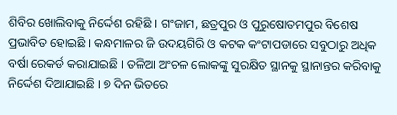ଶିବିର ଖୋଲିବାକୁ ନିର୍ଦ୍ଦେଶ ରହିଛି । ଗଂଜାମ, ଛତ୍ରପୁର ଓ ପୁରୁଷୋତମପୁର ବିଶେଷ ପ୍ରଭାବିତ ହୋଇଛି । କନ୍ଧମାଳର ଜି ଉଦୟଗିରି ଓ କଟକ କଂଟାପଡାରେ ସବୁଠାରୁ ଅଧିକ ବର୍ଷା ରେକର୍ଡ କରାଯାଇଛି । ତଳିଆ ଅଂଚଳ ଲୋକଙ୍କୁ ସୁରକ୍ଷିତ ସ୍ଥାନକୁ ସ୍ଥାନାନ୍ତର କରିବାକୁ ନିର୍ଦ୍ଦେଶ ଦିଆଯାଇଛି । ୭ ଦିନ ଭିତରେ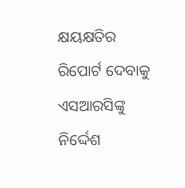କ୍ଷୟକ୍ଷତିର ରିପୋର୍ଟ ଦେବାକୁ ଏସଆରସିଙ୍କୁ ନିର୍ଦ୍ଦେଶ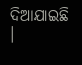ଦିଆଯାଇଛି ।